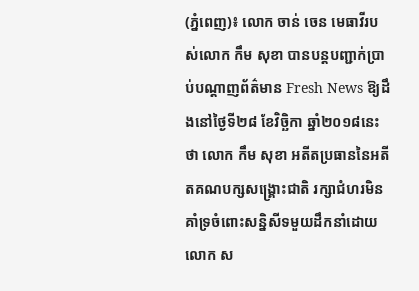(ភ្នំពេញ)៖ លោក ចាន់ ចេន មេធាវីរបស់លោក កឹម សុខា បានបន្តបញ្ជាក់ប្រាប់បណ្តាញព័ត៌មាន Fresh News ឱ្យដឹងនៅថ្ងៃទី២៨ ខែវិច្ឆិកា ឆ្នាំ២០១៨នេះថា លោក កឹម សុខា អតីតប្រធាននៃអតីតគណបក្សសង្រ្គោះជាតិ រក្សាជំហរមិនគាំទ្រចំពោះសន្និសីទមួយដឹកនាំដោយ លោក ស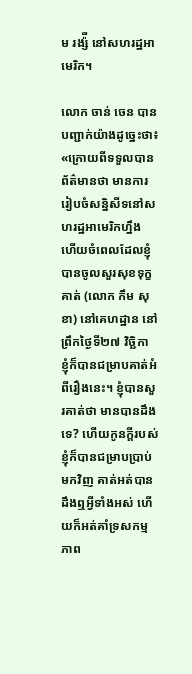ម រង្ស៉ី នៅសហរដ្ឋអាមេរិក។

លោក ចាន់ ចេន បានបញ្ជាក់យ៉ាងដូច្នេះថា៖ «ក្រោយពីទទួលបានព័ត៌មានថា មានការរៀបចំសន្និសីទនៅសហរដ្ឋអាមេរិកហ្នឹង ហើយចំពេលដែលខ្ញុំបានចូលសួរសុខទុក្ខគាត់ (លោក កឹម សុខា) នៅគេហដ្ឋាន នៅព្រឹកថ្ងៃទី២៧ វិច្ឆិកា ខ្ញុំក៏បានជម្រាបគាត់អំពីរឿងនេះ។ ខ្ញុំបានសួរគាត់ថា មានបានដឹងទេ? ហើយកូនក្តីរបស់ខ្ញុំក៏បានជម្រាបប្រាប់មកវិញ គាត់អត់បានដឹងឮអ្វីទាំងអស់ ហើយក៏អត់គាំទ្រសកម្មភាព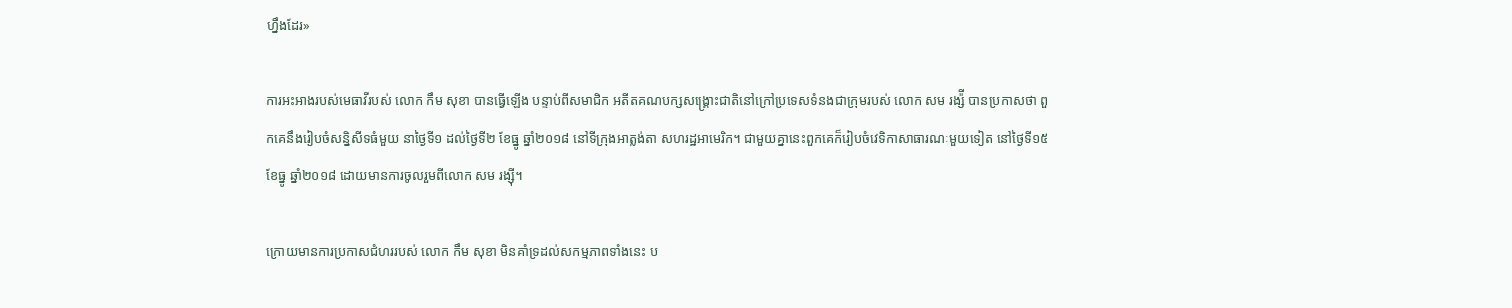ហ្នឹងដែរ»

ការអះអាងរបស់មេធាវីរបស់ លោក កឹម សុខា បានធ្វើឡើង បន្ទាប់ពីសមាជិក អតីតគណបក្សសង្គ្រោះជាតិនៅក្រៅប្រទេសទំនងជាក្រុមរបស់ លោក សម រង្ស៉ី បានប្រកាសថា ពួកគេនឹងរៀបចំសន្និសីទធំមួយ នាថ្ងៃទី១ ដល់ថ្ងៃទី២ ខែធ្នូ ឆ្នាំ២០១៨ នៅទីក្រុងអាត្លង់តា សហរដ្ឋអាមេរិក។ ជាមួយគ្នានេះពួកគេក៏រៀបចំវេទិកាសាធារណៈមួយទៀត នៅថ្ងៃទី១៥ ខែធ្នូ ឆ្នាំ២០១៨ ដោយមានការចូលរួមពីលោក សម រង្ស៊ី។

ក្រោយមានការប្រកាសជំហររបស់ លោក កឹម សុខា មិនគាំទ្រដល់សកម្មភាពទាំងនេះ ប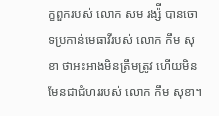ក្ខពួករបស់ លោក សម រង្ស៉ី បានចោទប្រកាន់មេធាវីរបស់ លោក កឹម សុខា ថាអះអាងមិនត្រឹមត្រូវ ហើយមិនមែនជាជំហររបស់ លោក កឹម សុខា។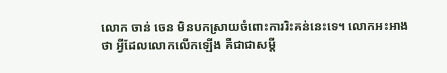លោក ចាន់ ចេន មិនបកស្រាយចំពោះការរិះគន់នេះទេ។ លោកអះអាងថា អ្វីដែលលោកលើកឡើង គឺជាជាសម្តី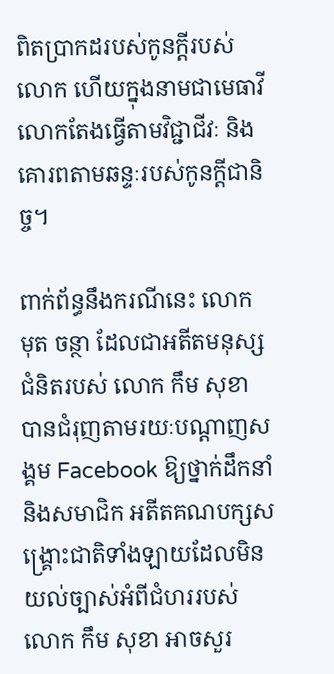ពិតប្រាកដរបស់កូនក្តីរបស់លោក ហើយក្នុងនាមជាមេធាវី លោកតែងធ្វើតាមវិជ្ជាជីវៈ និងគោរពតាមឆន្ទៈរបស់កូនក្តីជានិច្ច។

ពាក់ព័ន្ធនឹងករណីនេះ លោក មុត ចន្ថា ដែលជាអតីតមនុស្សជំនិតរបស់ លោក កឹម សុខា បានជំរុញតាមរយៈបណ្តាញសង្គម Facebook ឱ្យថ្នាក់ដឹកនាំ និងសមាជិក អតីតគណបក្សសង្រ្គោះជាតិទាំងឡាយដែលមិនយល់ច្បាស់អំពីជំហររបស់ លោក កឹម សុខា អាចសួរ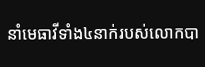នាំមេធាវីទាំង៤នាក់របស់លោកបា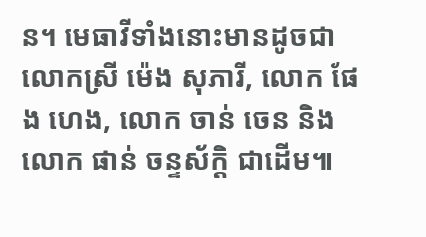ន។ មេធាវីទាំងនោះមានដូចជា លោកស្រី ម៉េង សុភារី, លោក ផែង ហេង, លោក ចាន់ ចេន និងលោក ផាន់ ចន្ទស័ក្តិ ជាដើម៕